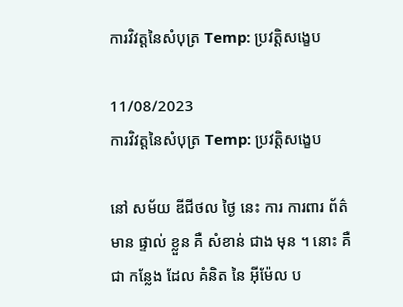ការវិវត្តនៃសំបុត្រ Temp: ប្រវត្តិសង្ខេប

11/08/2023
ការវិវត្តនៃសំបុត្រ Temp: ប្រវត្តិសង្ខេប

នៅ សម័យ ឌីជីថល ថ្ងៃ នេះ ការ ការពារ ព័ត៌មាន ផ្ទាល់ ខ្លួន គឺ សំខាន់ ជាង មុន ។ នោះ គឺ ជា កន្លែង ដែល គំនិត នៃ អ៊ីម៉ែល ប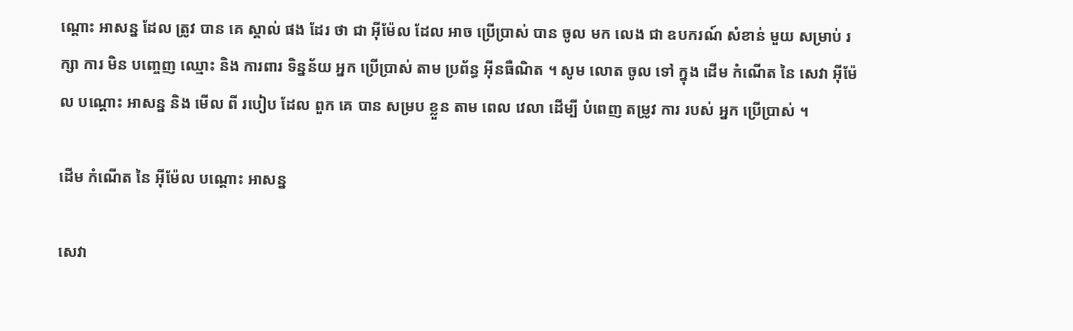ណ្តោះ អាសន្ន ដែល ត្រូវ បាន គេ ស្គាល់ ផង ដែរ ថា ជា អ៊ីម៉ែល ដែល អាច ប្រើប្រាស់ បាន ចូល មក លេង ជា ឧបករណ៍ សំខាន់ មួយ សម្រាប់ រក្សា ការ មិន បញ្ចេញ ឈ្មោះ និង ការពារ ទិន្នន័យ អ្នក ប្រើប្រាស់ តាម ប្រព័ន្ធ អ៊ីនធឺណិត ។ សូម លោត ចូល ទៅ ក្នុង ដើម កំណើត នៃ សេវា អ៊ីម៉ែល បណ្តោះ អាសន្ន និង មើល ពី របៀប ដែល ពួក គេ បាន សម្រប ខ្លួន តាម ពេល វេលា ដើម្បី បំពេញ តម្រូវ ការ របស់ អ្នក ប្រើប្រាស់ ។

ដើម កំណើត នៃ អ៊ីម៉ែល បណ្តោះ អាសន្ន

សេវា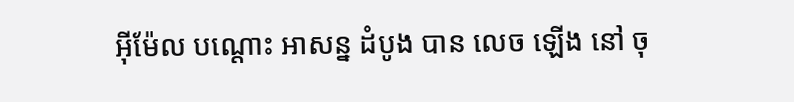អ៊ីម៉ែល បណ្តោះ អាសន្ន ដំបូង បាន លេច ឡើង នៅ ចុ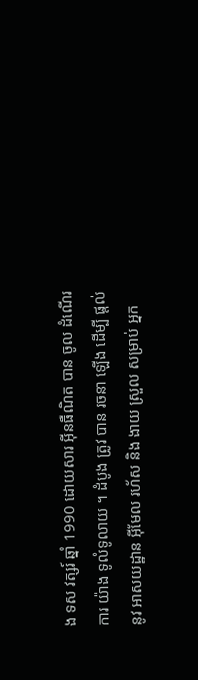ង ទស វត្សរ៍ ឆ្នាំ 1990 ដោយសារ អ៊ីនធឺណិត បាន ចូល ដំណើរ ការ យ៉ាង ទូលំទូលាយ ។ ដំបូង ត្រូវ បាន រចនា ឡើង ដើម្បី ផ្តល់ នូវ អាសយដ្ឋាន អ៊ីមែល រហ័ស និង ងាយ ស្រួល សម្រាប់ អ្នក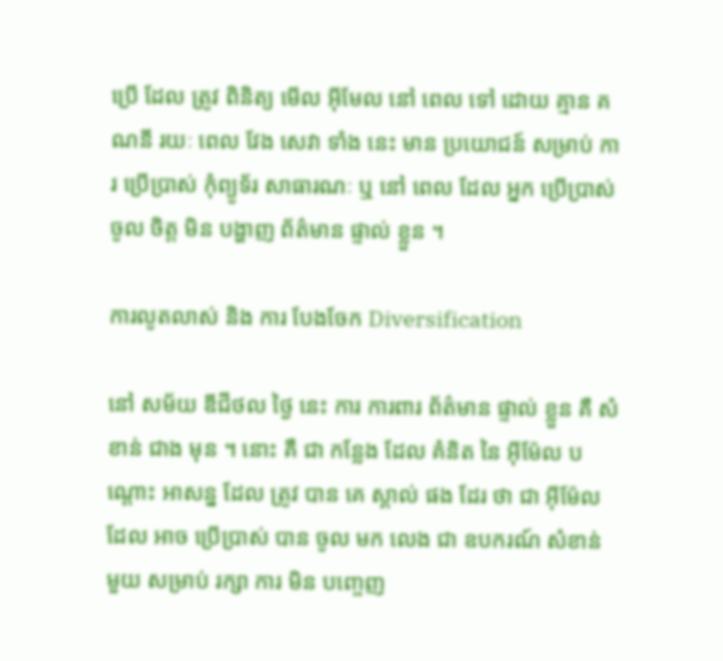ប្រើ ដែល ត្រូវ ពិនិត្យ មើល អ៊ីមែល នៅ ពេល ទៅ ដោយ គ្មាន គណនី រយៈ ពេល វែង សេវា ទាំង នេះ មាន ប្រយោជន៍ សម្រាប់ ការ ប្រើប្រាស់ កុំព្យូទ័រ សាធារណៈ ឬ នៅ ពេល ដែល អ្នក ប្រើប្រាស់ ចូល ចិត្ត មិន បង្ហាញ ព័ត៌មាន ផ្ទាល់ ខ្លួន ។

ការលូតលាស់ និង ការ បែងចែក Diversification

នៅ សម័យ ឌីជីថល ថ្ងៃ នេះ ការ ការពារ ព័ត៌មាន ផ្ទាល់ ខ្លួន គឺ សំខាន់ ជាង មុន ។ នោះ គឺ ជា កន្លែង ដែល គំនិត នៃ អ៊ីម៉ែល បណ្តោះ អាសន្ន ដែល ត្រូវ បាន គេ ស្គាល់ ផង ដែរ ថា ជា អ៊ីម៉ែល ដែល អាច ប្រើប្រាស់ បាន ចូល មក លេង ជា ឧបករណ៍ សំខាន់ មួយ សម្រាប់ រក្សា ការ មិន បញ្ចេញ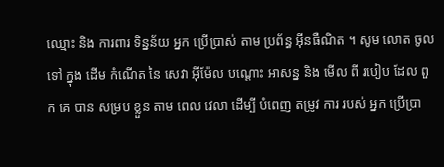ឈ្មោះ និង ការពារ ទិន្នន័យ អ្នក ប្រើប្រាស់ តាម ប្រព័ន្ធ អ៊ីនធឺណិត ។ សូម លោត ចូល ទៅ ក្នុង ដើម កំណើត នៃ សេវា អ៊ីម៉ែល បណ្តោះ អាសន្ន និង មើល ពី របៀប ដែល ពួក គេ បាន សម្រប ខ្លួន តាម ពេល វេលា ដើម្បី បំពេញ តម្រូវ ការ របស់ អ្នក ប្រើប្រា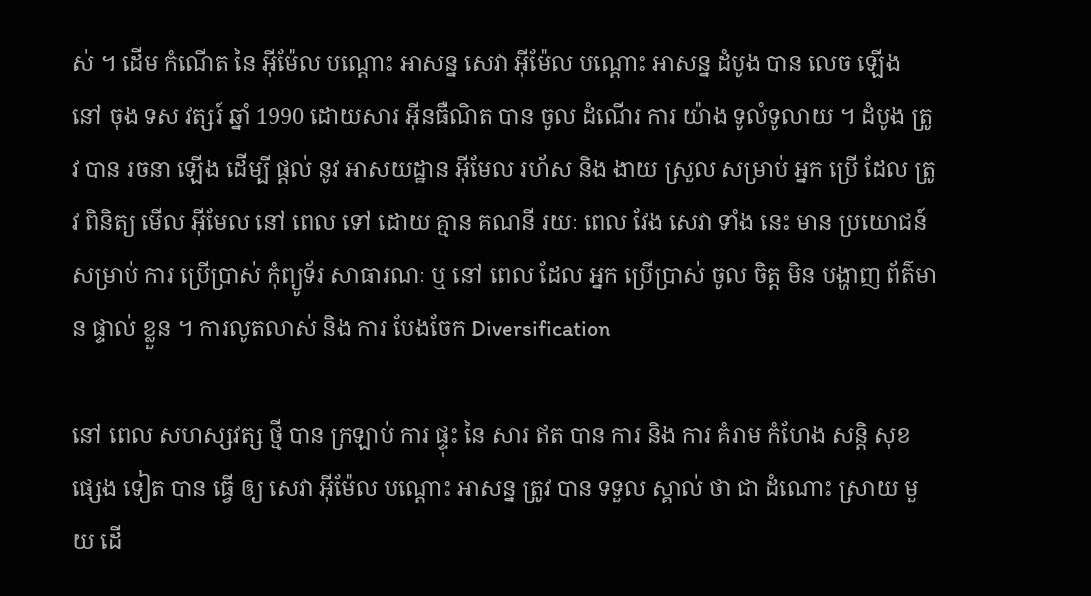ស់ ។ ដើម កំណើត នៃ អ៊ីម៉ែល បណ្តោះ អាសន្ន សេវា អ៊ីម៉ែល បណ្តោះ អាសន្ន ដំបូង បាន លេច ឡើង នៅ ចុង ទស វត្សរ៍ ឆ្នាំ 1990 ដោយសារ អ៊ីនធឺណិត បាន ចូល ដំណើរ ការ យ៉ាង ទូលំទូលាយ ។ ដំបូង ត្រូវ បាន រចនា ឡើង ដើម្បី ផ្តល់ នូវ អាសយដ្ឋាន អ៊ីមែល រហ័ស និង ងាយ ស្រួល សម្រាប់ អ្នក ប្រើ ដែល ត្រូវ ពិនិត្យ មើល អ៊ីមែល នៅ ពេល ទៅ ដោយ គ្មាន គណនី រយៈ ពេល វែង សេវា ទាំង នេះ មាន ប្រយោជន៍ សម្រាប់ ការ ប្រើប្រាស់ កុំព្យូទ័រ សាធារណៈ ឬ នៅ ពេល ដែល អ្នក ប្រើប្រាស់ ចូល ចិត្ត មិន បង្ហាញ ព័ត៌មាន ផ្ទាល់ ខ្លួន ។ ការលូតលាស់ និង ការ បែងចែក Diversification

នៅ ពេល សហស្សវត្ស ថ្មី បាន ក្រឡាប់ ការ ផ្ទុះ នៃ សារ ឥត បាន ការ និង ការ គំរាម កំហែង សន្តិ សុខ ផ្សេង ទៀត បាន ធ្វើ ឲ្យ សេវា អ៊ីម៉ែល បណ្តោះ អាសន្ន ត្រូវ បាន ទទួល ស្គាល់ ថា ជា ដំណោះ ស្រាយ មួយ ដើ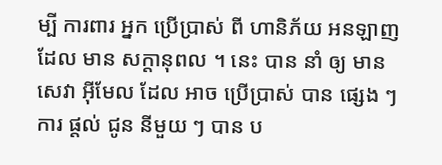ម្បី ការពារ អ្នក ប្រើប្រាស់ ពី ហានិភ័យ អនឡាញ ដែល មាន សក្តានុពល ។ នេះ បាន នាំ ឲ្យ មាន សេវា អ៊ីមែល ដែល អាច ប្រើប្រាស់ បាន ផ្សេង ៗ ការ ផ្តល់ ជូន នីមួយ ៗ បាន ប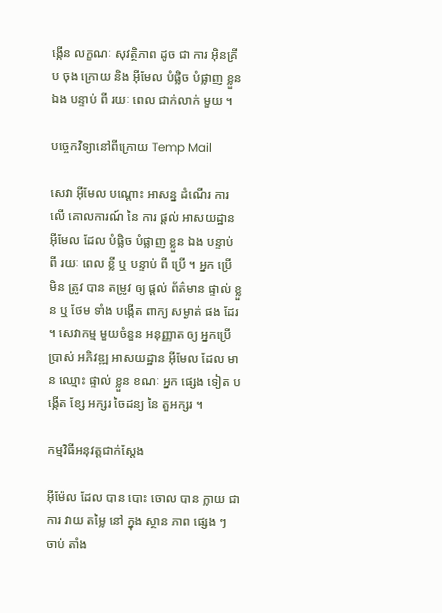ង្កើន លក្ខណៈ សុវត្ថិភាព ដូច ជា ការ អ៊ិនគ្រីប ចុង ក្រោយ និង អ៊ីមែល បំផ្លិច បំផ្លាញ ខ្លួន ឯង បន្ទាប់ ពី រយៈ ពេល ជាក់លាក់ មួយ ។

បច្ចេកវិទ្យានៅពីក្រោយ Temp Mail

សេវា អ៊ីមែល បណ្តោះ អាសន្ន ដំណើរ ការ លើ គោលការណ៍ នៃ ការ ផ្តល់ អាសយដ្ឋាន អ៊ីមែល ដែល បំផ្លិច បំផ្លាញ ខ្លួន ឯង បន្ទាប់ ពី រយៈ ពេល ខ្លី ឬ បន្ទាប់ ពី ប្រើ ។ អ្នក ប្រើ មិន ត្រូវ បាន តម្រូវ ឲ្យ ផ្តល់ ព័ត៌មាន ផ្ទាល់ ខ្លួន ឬ ថែម ទាំង បង្កើត ពាក្យ សម្ងាត់ ផង ដែរ ។ សេវាកម្ម មួយចំនួន អនុញ្ញាត ឲ្យ អ្នកប្រើប្រាស់ អភិវឌ្ឍ អាសយដ្ឋាន អ៊ីមែល ដែល មាន ឈ្មោះ ផ្ទាល់ ខ្លួន ខណៈ អ្នក ផ្សេង ទៀត បង្កើត ខ្សែ អក្សរ ចៃដន្យ នៃ តួអក្សរ ។

កម្មវិធីអនុវត្តជាក់ស្តែង

អ៊ីម៉ែល ដែល បាន បោះ ចោល បាន ក្លាយ ជា ការ វាយ តម្លៃ នៅ ក្នុង ស្ថាន ភាព ផ្សេង ៗ ចាប់ តាំង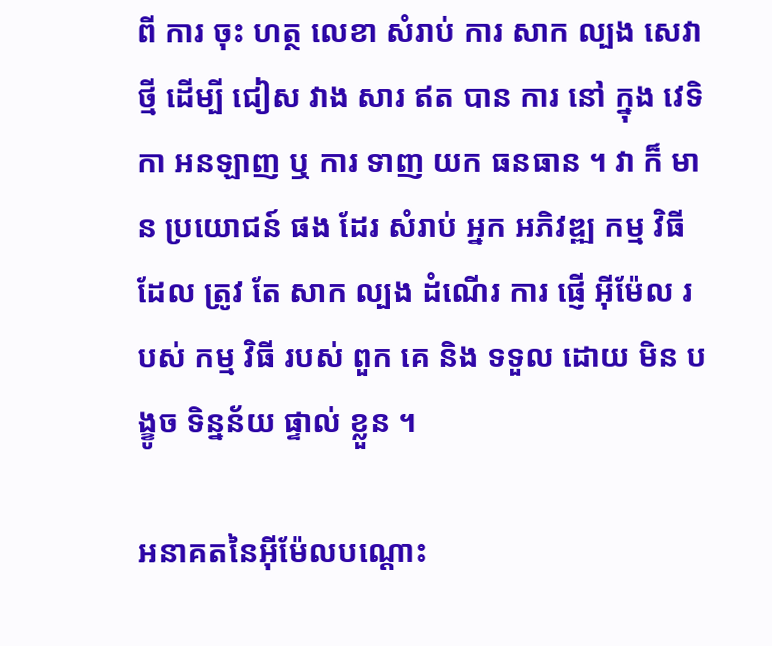ពី ការ ចុះ ហត្ថ លេខា សំរាប់ ការ សាក ល្បង សេវា ថ្មី ដើម្បី ជៀស វាង សារ ឥត បាន ការ នៅ ក្នុង វេទិកា អនឡាញ ឬ ការ ទាញ យក ធនធាន ។ វា ក៏ មាន ប្រយោជន៍ ផង ដែរ សំរាប់ អ្នក អភិវឌ្ឍ កម្ម វិធី ដែល ត្រូវ តែ សាក ល្បង ដំណើរ ការ ផ្ញើ អ៊ីម៉ែល របស់ កម្ម វិធី របស់ ពួក គេ និង ទទួល ដោយ មិន បង្ខូច ទិន្នន័យ ផ្ទាល់ ខ្លួន ។

អនាគតនៃអ៊ីម៉ែលបណ្តោះ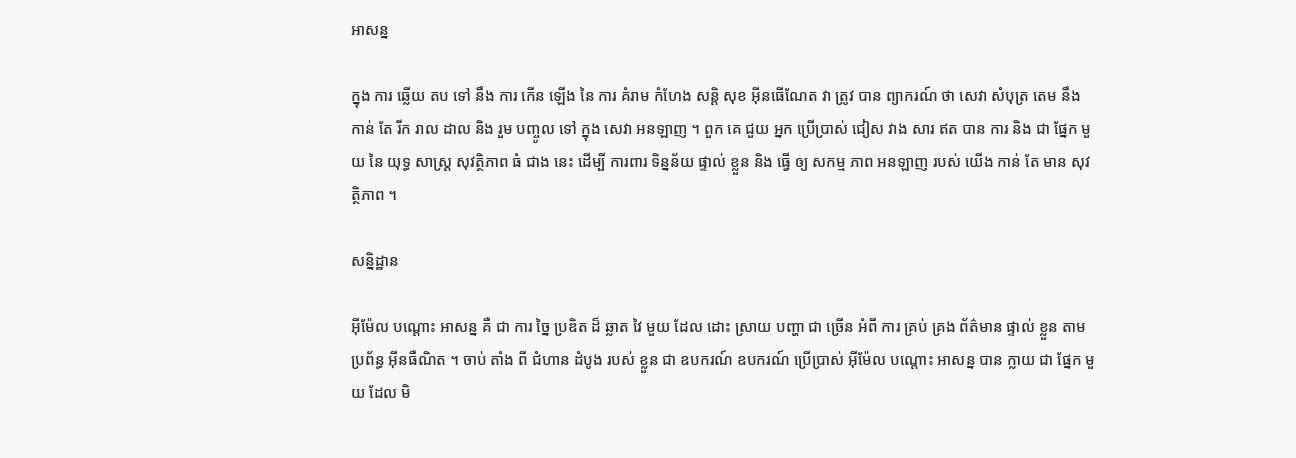អាសន្ន

ក្នុង ការ ឆ្លើយ តប ទៅ នឹង ការ កើន ឡើង នៃ ការ គំរាម កំហែង សន្តិ សុខ អ៊ីនធើណែត វា ត្រូវ បាន ព្យាករណ៍ ថា សេវា សំបុត្រ តេម នឹង កាន់ តែ រីក រាល ដាល និង រួម បញ្ចូល ទៅ ក្នុង សេវា អនឡាញ ។ ពួក គេ ជួយ អ្នក ប្រើប្រាស់ ជៀស វាង សារ ឥត បាន ការ និង ជា ផ្នែក មួយ នៃ យុទ្ធ សាស្ត្រ សុវត្ថិភាព ធំ ជាង នេះ ដើម្បី ការពារ ទិន្នន័យ ផ្ទាល់ ខ្លួន និង ធ្វើ ឲ្យ សកម្ម ភាព អនឡាញ របស់ យើង កាន់ តែ មាន សុវត្ថិភាព ។

សន្និដ្ឋាន

អ៊ីម៉ែល បណ្តោះ អាសន្ន គឺ ជា ការ ច្នៃ ប្រឌិត ដ៏ ឆ្លាត វៃ មួយ ដែល ដោះ ស្រាយ បញ្ហា ជា ច្រើន អំពី ការ គ្រប់ គ្រង ព័ត៌មាន ផ្ទាល់ ខ្លួន តាម ប្រព័ន្ធ អ៊ីនធឺណិត ។ ចាប់ តាំង ពី ជំហាន ដំបូង របស់ ខ្លួន ជា ឧបករណ៍ ឧបករណ៍ ប្រើប្រាស់ អ៊ីម៉ែល បណ្តោះ អាសន្ន បាន ក្លាយ ជា ផ្នែក មួយ ដែល មិ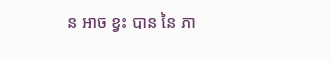ន អាច ខ្វះ បាន នៃ ភា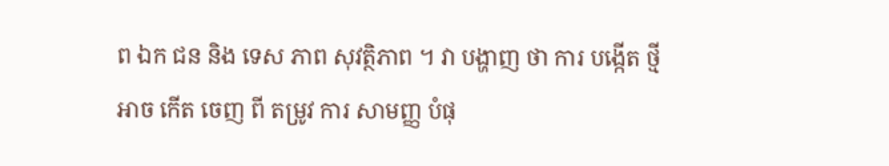ព ឯក ជន និង ទេស ភាព សុវត្ថិភាព ។ វា បង្ហាញ ថា ការ បង្កើត ថ្មី អាច កើត ចេញ ពី តម្រូវ ការ សាមញ្ញ បំផុ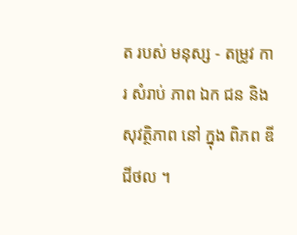ត របស់ មនុស្ស - តម្រូវ ការ សំរាប់ ភាព ឯក ជន និង សុវត្ថិភាព នៅ ក្នុង ពិភព ឌីជីថល ។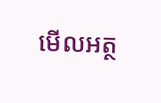មើលអត្ថ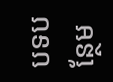បទបន្ថែម